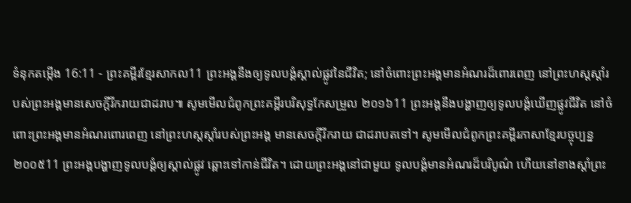ទំនុកតម្កើង 16:11 - ព្រះគម្ពីរខ្មែរសាកល11 ព្រះអង្គនឹងឲ្យទូលបង្គំស្គាល់ផ្លូវនៃជីវិត; នៅចំពោះព្រះអង្គមានអំណរដ៏ពោរពេញ នៅព្រះហស្តស្ដាំរបស់ព្រះអង្គមានសេចក្ដីរីករាយជាដរាប៕ សូមមើលជំពូកព្រះគម្ពីរបរិសុទ្ធកែសម្រួល ២០១៦11 ព្រះអង្គនឹងបង្ហាញឲ្យទូលបង្គំឃើញផ្លូវជីវិត នៅចំពោះព្រះអង្គមានអំណរពោរពេញ នៅព្រះហស្តស្តាំរបស់ព្រះអង្គ មានសេចក្ដីរីករាយ ជាដរាបតទៅ។ សូមមើលជំពូកព្រះគម្ពីរភាសាខ្មែរបច្ចុប្បន្ន ២០០៥11 ព្រះអង្គបង្ហាញទូលបង្គំឲ្យស្គាល់ផ្លូវ ឆ្ពោះទៅកាន់ជីវិត។ ដោយព្រះអង្គនៅជាមួយ ទូលបង្គំមានអំណរដ៏បរិបូណ៌ ហើយនៅខាងស្ដាំព្រះ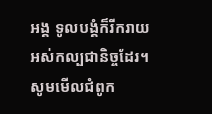អង្គ ទូលបង្គំក៏រីករាយអស់កល្បជានិច្ចដែរ។ សូមមើលជំពូក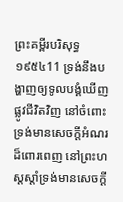ព្រះគម្ពីរបរិសុទ្ធ ១៩៥៤11 ទ្រង់នឹងបង្ហាញឲ្យទូលបង្គំឃើញផ្លូវជីវិតវិញ នៅចំពោះទ្រង់មានសេចក្ដីអំណរដ៏ពោរពេញ នៅព្រះហស្តស្តាំទ្រង់មានសេចក្ដី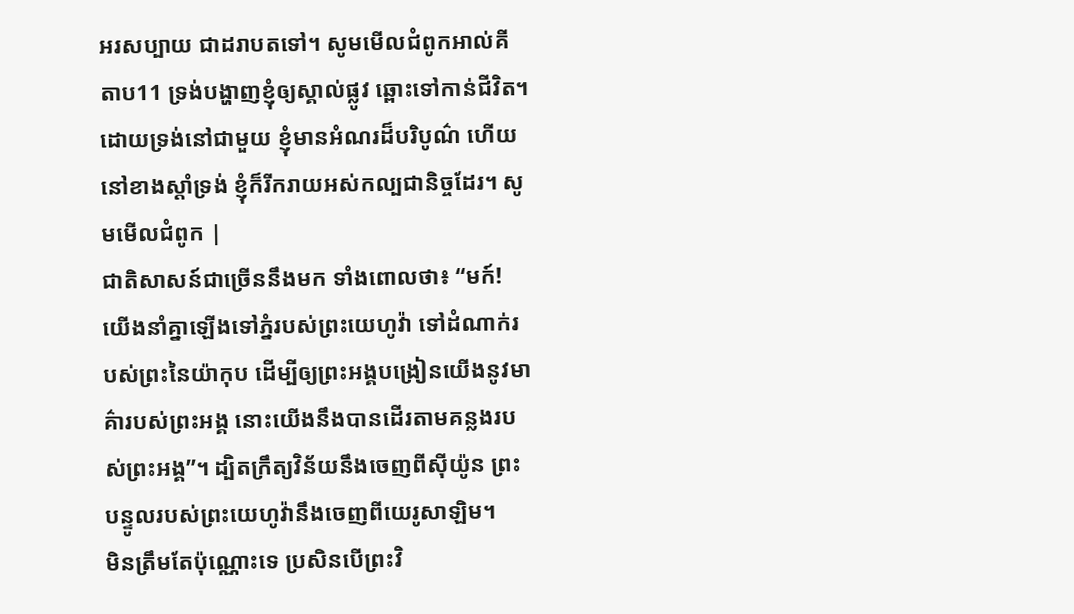អរសប្បាយ ជាដរាបតទៅ។ សូមមើលជំពូកអាល់គីតាប11 ទ្រង់បង្ហាញខ្ញុំឲ្យស្គាល់ផ្លូវ ឆ្ពោះទៅកាន់ជីវិត។ ដោយទ្រង់នៅជាមួយ ខ្ញុំមានអំណរដ៏បរិបូណ៌ ហើយនៅខាងស្តាំទ្រង់ ខ្ញុំក៏រីករាយអស់កល្បជានិច្ចដែរ។ សូមមើលជំពូក |
ជាតិសាសន៍ជាច្រើននឹងមក ទាំងពោលថា៖ “មក៍! យើងនាំគ្នាឡើងទៅភ្នំរបស់ព្រះយេហូវ៉ា ទៅដំណាក់របស់ព្រះនៃយ៉ាកុប ដើម្បីឲ្យព្រះអង្គបង្រៀនយើងនូវមាគ៌ារបស់ព្រះអង្គ នោះយើងនឹងបានដើរតាមគន្លងរបស់ព្រះអង្គ”។ ដ្បិតក្រឹត្យវិន័យនឹងចេញពីស៊ីយ៉ូន ព្រះបន្ទូលរបស់ព្រះយេហូវ៉ានឹងចេញពីយេរូសាឡិម។
មិនត្រឹមតែប៉ុណ្ណោះទេ ប្រសិនបើព្រះវិ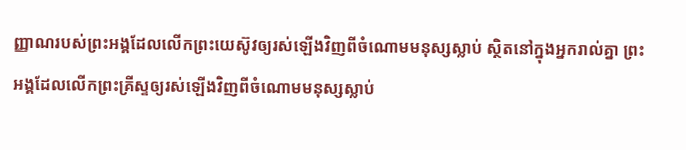ញ្ញាណរបស់ព្រះអង្គដែលលើកព្រះយេស៊ូវឲ្យរស់ឡើងវិញពីចំណោមមនុស្សស្លាប់ ស្ថិតនៅក្នុងអ្នករាល់គ្នា ព្រះអង្គដែលលើកព្រះគ្រីស្ទឲ្យរស់ឡើងវិញពីចំណោមមនុស្សស្លាប់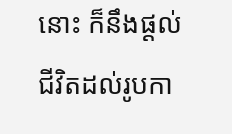នោះ ក៏នឹងផ្ដល់ជីវិតដល់រូបកា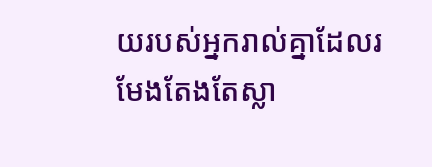យរបស់អ្នករាល់គ្នាដែលរមែងតែងតែស្លា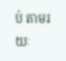ប់ តាមរយៈ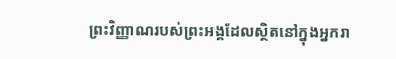ព្រះវិញ្ញាណរបស់ព្រះអង្គដែលស្ថិតនៅក្នុងអ្នករា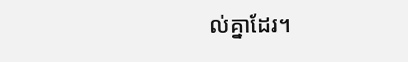ល់គ្នាដែរ។